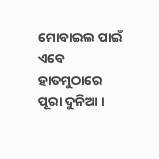ମୋବାଇଲ ପାଇଁ ଏବେ ହାତମୁଠାରେ ପୂରା ଦୁନିଆ ।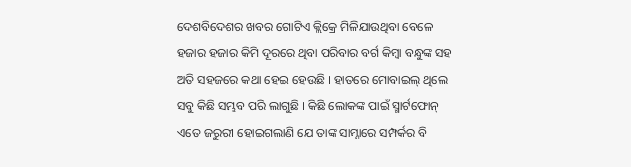ଦେଶବିଦେଶର ଖବର ଗୋଟିଏ କ୍ଲିକ୍ରେ ମିଳିଯାଉଥିବା ବେଳେ ହଜାର ହଜାର କିମି ଦୂରରେ ଥିବା ପରିବାର ବର୍ଗ କିମ୍ବା ବନ୍ଧୁଙ୍କ ସହ ଅତି ସହଜରେ କଥା ହେଇ ହେଉଛି । ହାତରେ ମୋବାଇଲ୍ ଥିଲେ ସବୁ କିଛି ସମ୍ଭବ ପରି ଲାଗୁଛି । କିଛି ଲୋକଙ୍କ ପାଇଁ ସ୍ମାର୍ଟଫୋନ୍ ଏତେ ଜରୁରୀ ହୋଇଗଲାଣି ଯେ ତାଙ୍କ ସାମ୍ନାରେ ସମ୍ପର୍କର ବି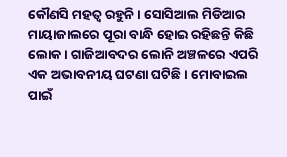କୌଣସି ମହତ୍ୱ ରହୁନି । ସୋସିଆଲ ମିଡିଆର ମାୟାଜାଲରେ ପୂରା ବାନ୍ଧି ହୋଇ ରହିଛନ୍ତି କିଛି ଲୋକ । ଗାଜିଆବଦର ଲୋନି ଅଞ୍ଚଳରେ ଏପରି ଏକ ଅଭାବନୀୟ ଘଟଣା ଘଟିଛି । ମୋବାଇଲ ପାଇଁ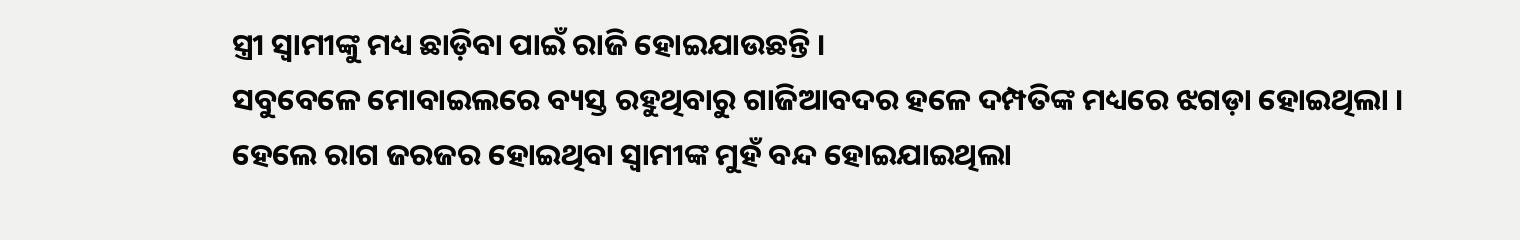ସ୍ତ୍ରୀ ସ୍ୱାମୀଙ୍କୁ ମଧ୍ୟ ଛାଡ଼ିବା ପାଇଁ ରାଜି ହୋଇଯାଉଛନ୍ତି ।
ସବୁବେଳେ ମୋବାଇଲରେ ବ୍ୟସ୍ତ ରହୁଥିବାରୁ ଗାଜିଆବଦର ହଳେ ଦମ୍ପତିଙ୍କ ମଧ୍ୟରେ ଝଗଡ଼ା ହୋଇଥିଲା । ହେଲେ ରାଗ ଜରଜର ହୋଇଥିବା ସ୍ୱାମୀଙ୍କ ମୁହଁ ବନ୍ଦ ହୋଇଯାଇଥିଲା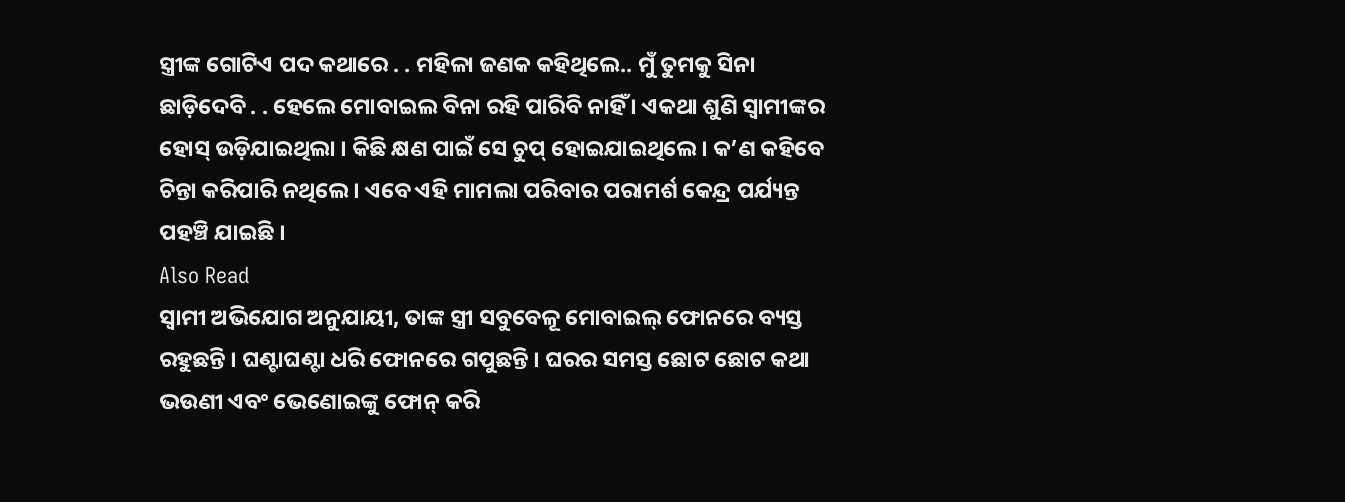ସ୍ତ୍ରୀଙ୍କ ଗୋଟିଏ ପଦ କଥାରେ . . ମହିଳା ଜଣକ କହିଥିଲେ.. ମୁଁ ତୁମକୁ ସିନା ଛାଡ଼ିଦେବି . . ହେଲେ ମୋବାଇଲ ବିନା ରହି ପାରିବି ନାହିଁ । ଏକଥା ଶୁଣି ସ୍ୱାମୀଙ୍କର ହୋସ୍ ଉଡ଼ିଯାଇଥିଲା । କିଛି କ୍ଷଣ ପାଇଁ ସେ ଚୁପ୍ ହୋଇଯାଇଥିଲେ । କ’ଣ କହିବେ ଚିନ୍ତା କରିପାରି ନଥିଲେ । ଏବେ ଏହି ମାମଲା ପରିବାର ପରାମର୍ଶ କେନ୍ଦ୍ର ପର୍ଯ୍ୟନ୍ତ ପହଞ୍ଚି ଯାଇଛି ।
Also Read
ସ୍ୱାମୀ ଅଭିଯୋଗ ଅନୁଯାୟୀ, ତାଙ୍କ ସ୍ତ୍ରୀ ସବୁବେଳୂ ମୋବାଇଲ୍ ଫୋନରେ ବ୍ୟସ୍ତ ରହୁଛନ୍ତି । ଘଣ୍ଟାଘଣ୍ଟା ଧରି ଫୋନରେ ଗପୁଛନ୍ତି । ଘରର ସମସ୍ତ ଛୋଟ ଛୋଟ କଥା ଭଉଣୀ ଏବଂ ଭେଣୋଇଙ୍କୁ ଫୋନ୍ କରି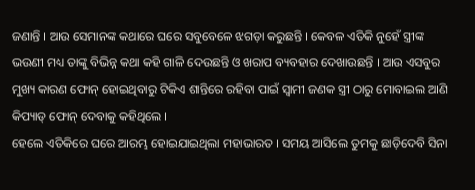ଜଣାନ୍ତି । ଆଉ ସେମାନଙ୍କ କଥାରେ ଘରେ ସବୁବେଳେ ଝଗଡ଼ା କରୁଛନ୍ତି । କେବଳ ଏତିକି ନୁହେଁ ସ୍ତ୍ରୀଙ୍କ ଭଉଣୀ ମଧ୍ୟ ତାଙ୍କୁ ବିଭିନ୍ନ କଥା କହି ଗାଳି ଦେଉଛନ୍ତି ଓ ଖରାପ ବ୍ୟବହାର ଦେଖାଉଛନ୍ତି । ଆଉ ଏସବୁର ମୁଖ୍ୟ କାରଣ ଫୋନ୍ ହୋଇଥିବାରୁ ଟିକିଏ ଶାନ୍ତିରେ ରହିବା ପାଇଁ ସ୍ୱାମୀ ଜଣକ ସ୍ତ୍ରୀ ଠାରୁ ମୋବାଇଲ ଆଣି କିପ୍ୟାଡ୍ ଫୋନ୍ ଦେବାକୁ କହିଥିଲେ ।
ହେଲେ ଏତିକିରେ ଘରେ ଆରମ୍ଭ ହୋଇଯାଇଥିଲା ମହାଭାରତ । ସମୟ ଆସିଲେ ତୁମକୁ ଛାଡ଼ିଦେବି ସିନା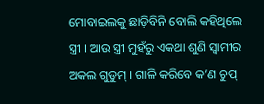ମୋବାଇଲକୁ ଛାଡ଼ିବିନି ବୋଲି କହିଥିଲେ ସ୍ତ୍ରୀ । ଆଉ ସ୍ତ୍ରୀ ମୁହଁରୁ ଏକଥା ଶୁଣି ସ୍ୱାମୀର ଅକଲ ଗୁଡୁମ୍ । ଗାଳି କରିବେ କ’ଣ ଚୁପ୍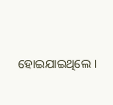ହୋଇଯାଇଥିଲେ ।